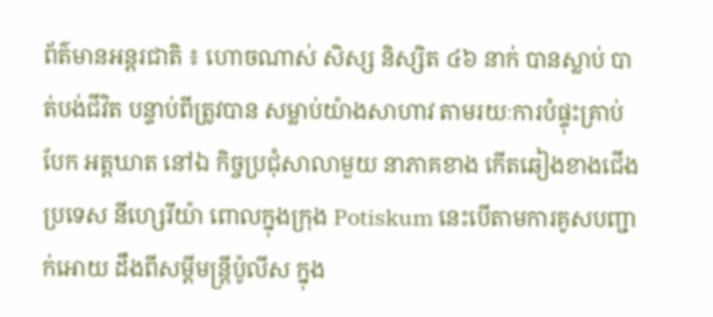ព័ត៌មានអន្តរជាតិ ៖ ហោចណាស់ សិស្ស និស្សិត ៤៦ នាក់ បានស្លាប់ បាត់បង់ជីវិត បន្ទាប់ពីត្រូវបាន សម្លាប់យ៉ាងសាហាវ តាមរយៈការបំផ្ទុះគ្រាប់បែក អត្តឃាត នៅឯ កិច្ចប្រជុំសាលាមួយ នាភាគខាង កើតឆៀងខាងជើង ប្រទេស នីហ្សេរីយ៉ា ពោលក្នុងក្រុង Potiskum នេះបើតាមការគូសបញ្ជាក់អោយ ដឹងពីសម្តីមន្រ្តីប៉ូលីស ក្នុង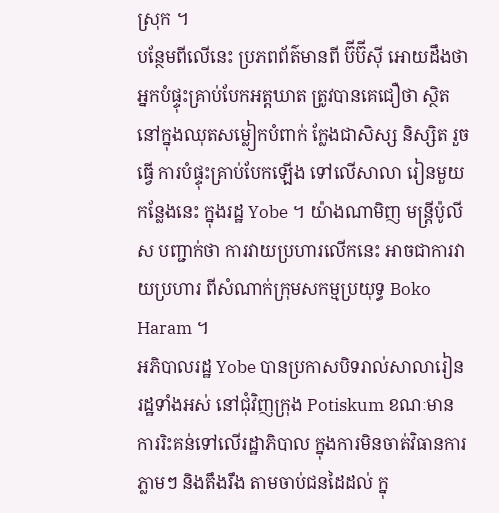ស្រុក ។
បន្ថែមពីលើនេះ ប្រភពព័ត៌មានពី ប៊ីប៊ីស៊ី អោយដឹងថា អ្នកបំផ្ទុះគ្រាប់បែកអត្តឃាត ត្រូវបានគេជឿថា ស្ថិតនៅក្នុងឈុតសម្លៀកបំពាក់ ក្លែងជាសិស្ស និស្សិត រួចធ្វើ ការបំផ្ទុះគ្រាប់បែកឡើង ទៅលើសាលា រៀនមួយកន្លែងនេះ ក្នុងរដ្ឋ Yobe ។ យ៉ាងណាមិញ មន្រ្តីប៉ូលីស បញ្ជាក់ថា ការវាយប្រហារលើកនេះ អាចជាការវាយប្រហារ ពីសំណាក់ក្រុមសកម្មប្រយុទ្ធ Boko Haram ។
អភិបាលរដ្ឋ Yobe បានប្រកាសបិទរាល់សាលារៀនរដ្ឋទាំងអស់ នៅជុំវិញក្រុង Potiskum ខណៈមាន ការរិះគន់ទៅលើរដ្ឋាភិបាល ក្នុងការមិនចាត់វិធានការភ្លាមៗ និងតឹងរឹង តាមចាប់ជនដៃដល់ ក្នុ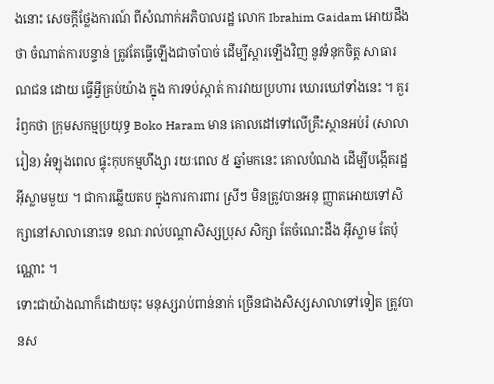ងនោះ សេចក្តីថ្លែងការណ៍ ពីសំណាក់អភិបាលរដ្ឋ លោក Ibrahim Gaidam អោយដឹងថា ចំណាត់ការបន្ទាន់ ត្រូវតែធ្វើឡើងជាចាំបាច់ ដើម្បីស្តារឡើងវិញ នូវទំនុកចិត្ត សាធារណជន ដោយ ធ្វើអ្វីគ្រប់យ៉ាង ក្នុង ការទប់ស្កាត់ ការវាយប្រហារ ឃោរឃៅទាំងនេះ ។ គួររំឭកថា ក្រុមសកម្មប្រយុទ្ធ Boko Haram មាន គោលដៅទៅលើគ្រឹះស្ថានអប់រំ (សាលារៀន) អំឡុងពេល ផ្ទុះកុបកម្មហឹង្សា រយៈពេល ៥ ឆ្នាំមកនេះ គោលបំណង ដើម្បីបង្កើតរដ្ឋអ៊ីស្លាមមួយ ។ ជាការឆ្លើយតប ក្នុងការការពារ ស្រីៗ មិនត្រូវបានអនុ ញ្ញាតអោយទៅសិក្សានៅសាលានោះទេ ខណៈរាល់បណ្តាសិស្សប្រុស សិក្សា តែចំណេះដឹង អ៊ីស្លាម តែប៉ុណ្ណោះ ។
ទោះជាយ៉ាងណាក៏ដោយចុះ មនុស្សរាប់ពាន់នាក់ ច្រើនជាងសិស្សសាលាទៅទៀត ត្រូវបានស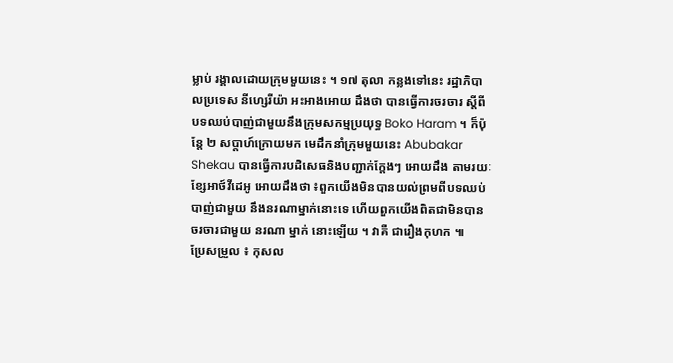ម្លាប់ រង្គាលដោយក្រុមមួយនេះ ។ ១៧ តុលា កន្លងទៅនេះ រដ្ឋាភិបាលប្រទេស នីហ្សេរីយ៉ា អះអាងអោយ ដឹងថា បានធ្វើការចរចារ ស្តីពីបទឈប់បាញ់ជាមួយនឹងក្រុមសកម្មប្រយុទ្ធ Boko Haram ។ ក៏ប៉ុន្តែ ២ សប្តាហ៍ក្រោយមក មេដឹកនាំក្រុមមួយនេះ Abubakar Shekau បានធ្វើការបដិសេធនិងបញ្ជាក់ក្តែងៗ អោយដឹង តាមរយៈខ្សែអាថ៍វីដេអូ អោយដឹងថា ៖ពួកយើងមិនបានយល់ព្រមពីបទឈប់បាញ់ជាមួយ នឹងនរណាម្នាក់នោះទេ ហើយពួកយើងពិតជាមិនបានចរចារជាមួយ នរណា ម្នាក់ នោះឡើយ ។ វាគឺ ជារឿងកុហក ៕
ប្រែសម្រួល ៖ កុសល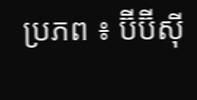ប្រភព ៖ ប៊ីប៊ីស៊ី